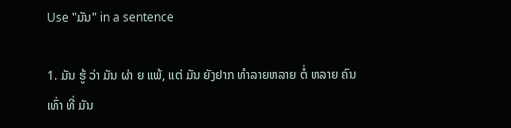Use "ມັນ" in a sentence

1. ມັນ ຮູ້ ວ່າ ມັນ ຜ່າ ຍ ແພ້, ແຕ່ ມັນ ຍັງຢາກ ທໍາລາຍຫລາຍ ຕໍ່ ຫລາຍ ຄົນ ເທົ່າ ທີ່ ມັນ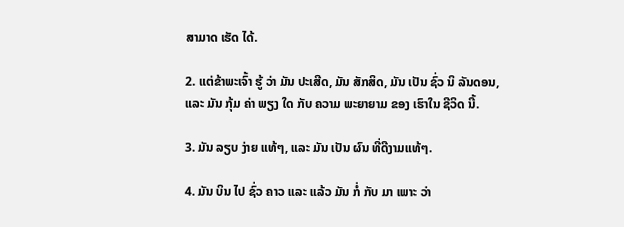ສາມາດ ເຮັດ ໄດ້.

2. ແຕ່ຂ້າພະເຈົ້າ ຮູ້ ວ່າ ມັນ ປະເສີດ, ມັນ ສັກສິດ, ມັນ ເປັນ ຊົ່ວ ນິ ລັນດອນ, ແລະ ມັນ ກຸ້ມ ຄ່າ ພຽງ ໃດ ກັບ ຄວາມ ພະຍາຍາມ ຂອງ ເຮົາໃນ ຊີວິດ ນີ້.

3. ມັນ ລຽບ ງ່າຍ ແທ້ໆ, ແລະ ມັນ ເປັນ ຜົນ ທີ່ດີງາມແທ້ໆ.

4. ມັນ ບິນ ໄປ ຊົ່ວ ຄາວ ແລະ ແລ້ວ ມັນ ກໍ່ ກັບ ມາ ເພາະ ວ່າ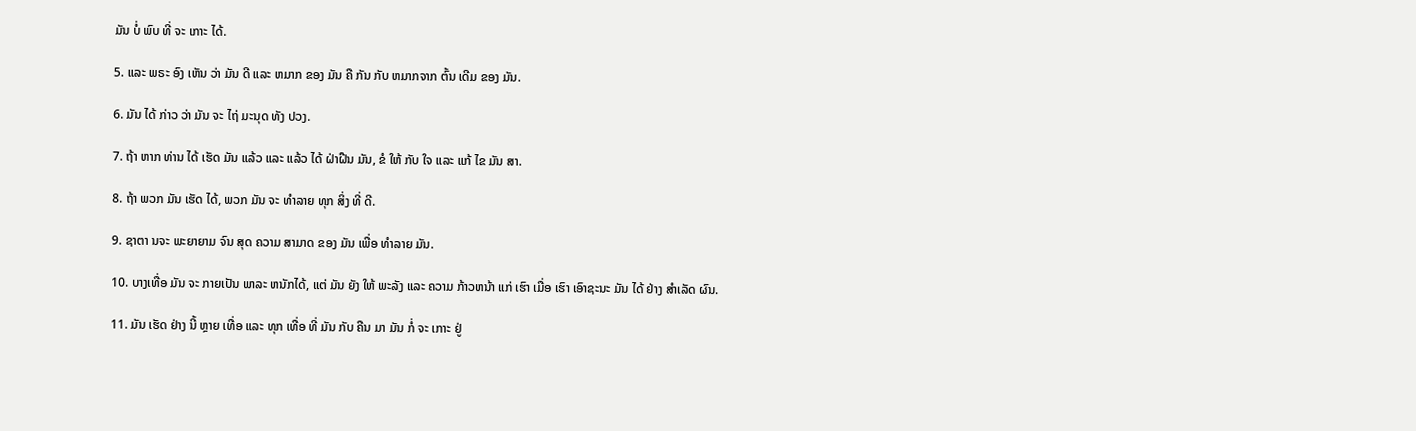ມັນ ບໍ່ ພົບ ທີ່ ຈະ ເກາະ ໄດ້.

5. ແລະ ພຣະ ອົງ ເຫັນ ວ່າ ມັນ ດີ ແລະ ຫມາກ ຂອງ ມັນ ຄື ກັນ ກັບ ຫມາກຈາກ ຕົ້ນ ເດີມ ຂອງ ມັນ.

6. ມັນ ໄດ້ ກ່າວ ວ່າ ມັນ ຈະ ໄຖ່ ມະນຸດ ທັງ ປວງ.

7. ຖ້າ ຫາກ ທ່ານ ໄດ້ ເຮັດ ມັນ ແລ້ວ ແລະ ແລ້ວ ໄດ້ ຝ່າຝືນ ມັນ, ຂໍ ໃຫ້ ກັບ ໃຈ ແລະ ແກ້ ໄຂ ມັນ ສາ.

8. ຖ້າ ພວກ ມັນ ເຮັດ ໄດ້, ພວກ ມັນ ຈະ ທໍາລາຍ ທຸກ ສິ່ງ ທີ່ ດີ.

9. ຊາຕາ ນຈະ ພະຍາຍາມ ຈົນ ສຸດ ຄວາມ ສາມາດ ຂອງ ມັນ ເພື່ອ ທໍາລາຍ ມັນ.

10. ບາງເທື່ອ ມັນ ຈະ ກາຍເປັນ ພາລະ ຫນັກໄດ້, ແຕ່ ມັນ ຍັງ ໃຫ້ ພະລັງ ແລະ ຄວາມ ກ້າວຫນ້າ ແກ່ ເຮົາ ເມື່ອ ເຮົາ ເອົາຊະນະ ມັນ ໄດ້ ຢ່າງ ສໍາເລັດ ຜົນ.

11. ມັນ ເຮັດ ຢ່າງ ນີ້ ຫຼາຍ ເທື່ອ ແລະ ທຸກ ເທື່ອ ທີ່ ມັນ ກັບ ຄືນ ມາ ມັນ ກໍ່ ຈະ ເກາະ ຢູ່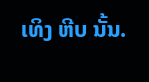ເທິງ ຫີບ ນັ້ນ.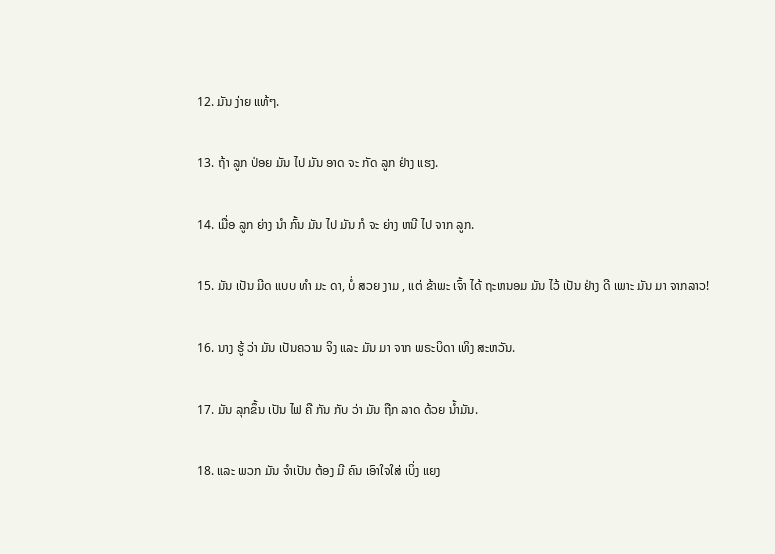12. ມັນ ງ່າຍ ແທ້ໆ.

13. ຖ້າ ລູກ ປ່ອຍ ມັນ ໄປ ມັນ ອາດ ຈະ ກັດ ລູກ ຢ່າງ ແຮງ.

14. ເມື່ອ ລູກ ຍ່າງ ນໍາ ກົ້ນ ມັນ ໄປ ມັນ ກໍ ຈະ ຍ່າງ ຫນີ ໄປ ຈາກ ລູກ.

15. ມັນ ເປັນ ມີດ ແບບ ທໍາ ມະ ດາ, ບໍ່ ສວຍ ງາມ , ແຕ່ ຂ້າພະ ເຈົ້າ ໄດ້ ຖະຫນອມ ມັນ ໄວ້ ເປັນ ຢ່າງ ດີ ເພາະ ມັນ ມາ ຈາກລາວ!

16. ນາງ ຮູ້ ວ່າ ມັນ ເປັນຄວາມ ຈິງ ແລະ ມັນ ມາ ຈາກ ພຣະບິດາ ເທິງ ສະຫວັນ.

17. ມັນ ລຸກຂຶ້ນ ເປັນ ໄຟ ຄື ກັນ ກັບ ວ່າ ມັນ ຖືກ ລາດ ດ້ວຍ ນ້ຳມັນ.

18. ແລະ ພວກ ມັນ ຈໍາເປັນ ຕ້ອງ ມີ ຄົນ ເອົາໃຈໃສ່ ເບິ່ງ ແຍງ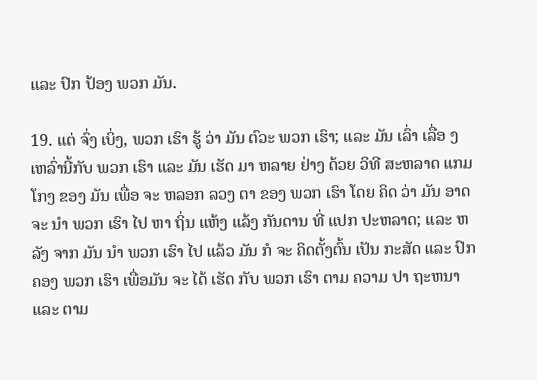ແລະ ປົກ ປ້ອງ ພວກ ມັນ.

19. ແຕ່ ຈົ່ງ ເບິ່ງ, ພວກ ເຮົາ ຮູ້ ວ່າ ມັນ ຕົວະ ພວກ ເຮົາ; ແລະ ມັນ ເລົ່າ ເລື່ອ ງ ເຫລົ່ານີ້ກັບ ພວກ ເຮົາ ແລະ ມັນ ເຮັດ ມາ ຫລາຍ ຢ່າງ ດ້ວຍ ວິທີ ສະຫລາດ ແກມ ໂກງ ຂອງ ມັນ ເພື່ອ ຈະ ຫລອກ ລວງ ຕາ ຂອງ ພວກ ເຮົາ ໂດຍ ຄິດ ວ່າ ມັນ ອາດ ຈະ ນໍາ ພວກ ເຮົາ ໄປ ຫາ ຖິ່ນ ແຫ້ງ ແລ້ງ ກັນດານ ທີ່ ແປກ ປະຫລາດ; ແລະ ຫລັງ ຈາກ ມັນ ນໍາ ພວກ ເຮົາ ໄປ ແລ້ວ ມັນ ກໍ ຈະ ຄິດຕັ້ງຕົ້ນ ເປັນ ກະສັດ ແລະ ປົກຄອງ ພວກ ເຮົາ ເພື່ອມັນ ຈະ ໄດ້ ເຮັດ ກັບ ພວກ ເຮົາ ຕາມ ຄວາມ ປາ ຖະຫນາ ແລະ ຕາມ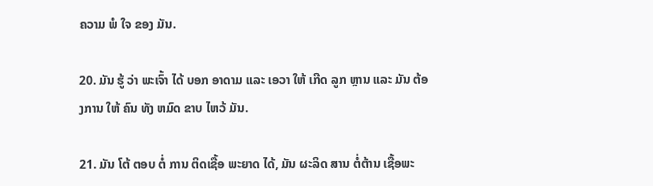ຄວາມ ພໍ ໃຈ ຂອງ ມັນ.

20. ມັນ ຮູ້ ວ່າ ພະເຈົ້າ ໄດ້ ບອກ ອາດາມ ແລະ ເອວາ ໃຫ້ ເກີດ ລູກ ຫຼານ ແລະ ມັນ ຕ້ອງການ ໃຫ້ ຄົນ ທັງ ຫມົດ ຂາບ ໄຫວ້ ມັນ.

21. ມັນ ໂຕ້ ຕອບ ຕໍ່ ການ ຕິດເຊື້ອ ພະຍາດ ໄດ້, ມັນ ຜະລິດ ສານ ຕໍ່ຕ້ານ ເຊື້ອພະ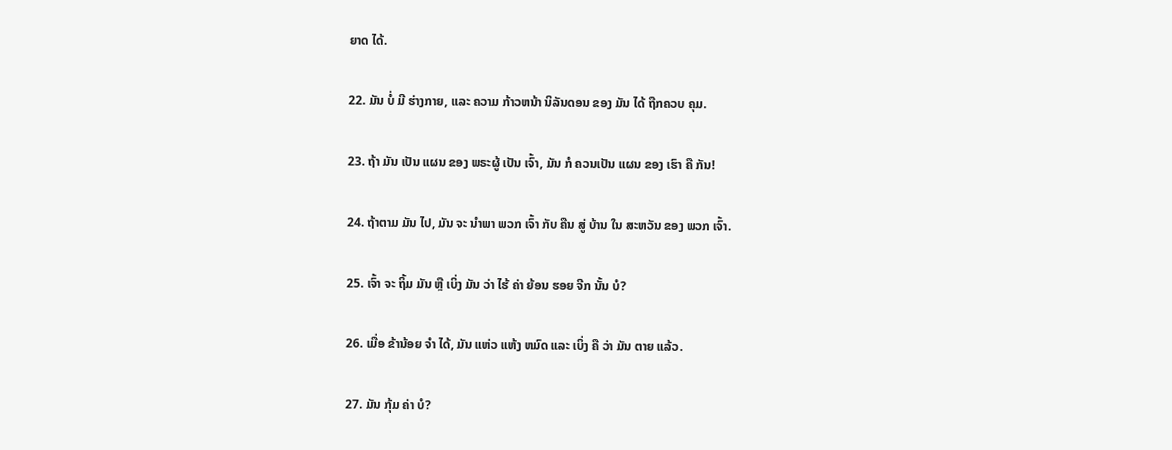ຍາດ ໄດ້.

22. ມັນ ບໍ່ ມີ ຮ່າງກາຍ, ແລະ ຄວາມ ກ້າວຫນ້າ ນິລັນດອນ ຂອງ ມັນ ໄດ້ ຖືກຄວບ ຄຸມ.

23. ຖ້າ ມັນ ເປັນ ແຜນ ຂອງ ພຣະຜູ້ ເປັນ ເຈົ້າ, ມັນ ກໍ ຄວນເປັນ ແຜນ ຂອງ ເຮົາ ຄື ກັນ!

24. ຖ້າຕາມ ມັນ ໄປ, ມັນ ຈະ ນໍາພາ ພວກ ເຈົ້າ ກັບ ຄືນ ສູ່ ບ້ານ ໃນ ສະຫວັນ ຂອງ ພວກ ເຈົ້າ.

25. ເຈົ້າ ຈະ ຖິ້ມ ມັນ ຫຼື ເບິ່ງ ມັນ ວ່າ ໄຮ້ ຄ່າ ຍ້ອນ ຮອຍ ຈີກ ນັ້ນ ບໍ?

26. ເມື່ອ ຂ້ານ້ອຍ ຈໍາ ໄດ້, ມັນ ແຫ່ວ ແຫ້ງ ຫມົດ ແລະ ເບິ່ງ ຄື ວ່າ ມັນ ຕາຍ ແລ້ວ.

27. ມັນ ກຸ້ມ ຄ່າ ບໍ?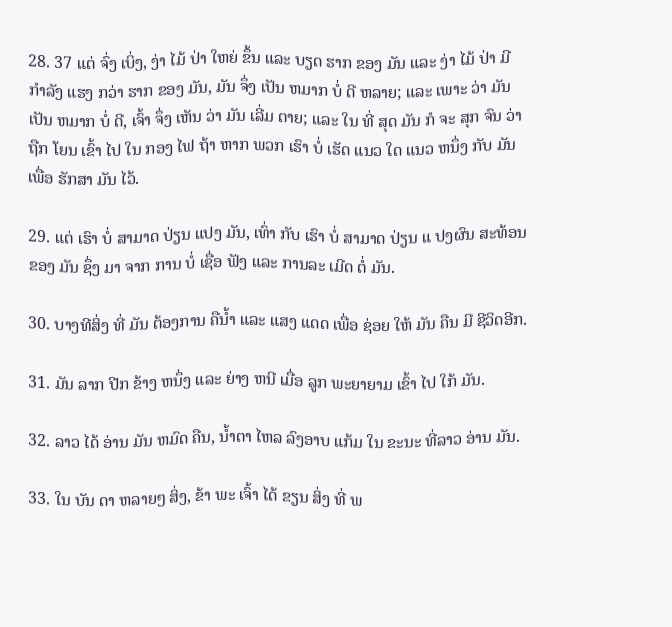28. 37 ແຕ່ ຈົ່ງ ເບິ່ງ, ງ່າ ໄມ້ ປ່າ ໃຫຍ່ ຂຶ້ນ ແລະ ບຽດ ຮາກ ຂອງ ມັນ ແລະ ງ່າ ໄມ້ ປ່າ ມີ ກໍາລັງ ແຮງ ກວ່າ ຮາກ ຂອງ ມັນ, ມັນ ຈຶ່ງ ເປັນ ຫມາກ ບໍ່ ດີ ຫລາຍ; ແລະ ເພາະ ວ່າ ມັນ ເປັນ ຫມາກ ບໍ່ ດີ, ເຈົ້າ ຈຶ່ງ ເຫັນ ວ່າ ມັນ ເລີ່ມ ຕາຍ; ແລະ ໃນ ທີ່ ສຸດ ມັນ ກໍ ຈະ ສຸກ ຈົນ ວ່າ ຖືກ ໂຍນ ເຂົ້າ ໄປ ໃນ ກອງ ໄຟ ຖ້າ ຫາກ ພວກ ເຮົາ ບໍ່ ເຮັດ ແນວ ໃດ ແນວ ຫນຶ່ງ ກັບ ມັນ ເພື່ອ ຮັກສາ ມັນ ໄວ້.

29. ແຕ່ ເຮົາ ບໍ່ ສາມາດ ປ່ຽນ ແປງ ມັນ, ເທົ່າ ກັບ ເຮົາ ບໍ່ ສາມາດ ປ່ຽນ ແ ປງຜົນ ສະທ້ອນ ຂອງ ມັນ ຊຶ່ງ ມາ ຈາກ ການ ບໍ່ ເຊື່ອ ຟັງ ແລະ ການລະ ເມີດ ຕໍ່ ມັນ.

30. ບາງທີສິ່ງ ທີ່ ມັນ ຕ້ອງການ ຄືນ້ຳ ແລະ ແສງ ແດດ ເພື່ອ ຊ່ອຍ ໃຫ້ ມັນ ຄືນ ມີ ຊີວິດອີກ.

31. ມັນ ລາກ ປີກ ຂ້າງ ຫນຶ່ງ ແລະ ຍ່າງ ຫນີ ເມື່ອ ລູກ ພະຍາຍາມ ເຂົ້າ ໄປ ໃກ້ ມັນ.

32. ລາວ ໄດ້ ອ່ານ ມັນ ຫມົດ ຄືນ, ນ້ຳຕາ ໄຫລ ລົງອາບ ແກ້ມ ໃນ ຂະນະ ທີ່ລາວ ອ່ານ ມັນ.

33. ໃນ ບັນ ດາ ຫລາຍໆ ສິ່ງ, ຂ້າ ພະ ເຈົ້າ ໄດ້ ຂຽນ ສິ່ງ ທີ່ ພ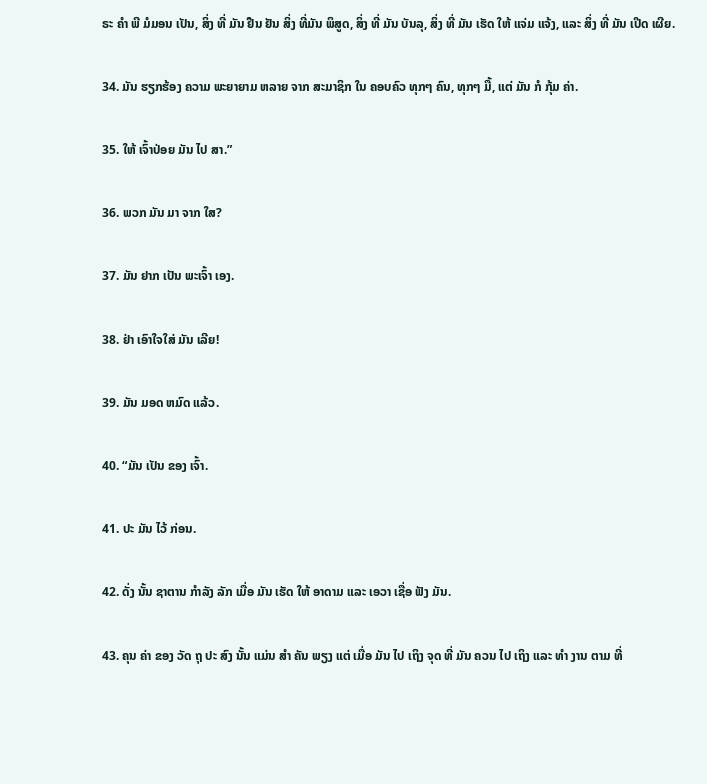ຣະ ຄໍາ ພີ ມໍມອນ ເປັນ, ສິ່ງ ທີ່ ມັນ ຢືນ ຢັນ ສິ່ງ ທີ່ມັນ ພິສູດ, ສິ່ງ ທີ່ ມັນ ບັນລຸ, ສິ່ງ ທີ່ ມັນ ເຮັດ ໃຫ້ ແຈ່ມ ແຈ້ງ, ແລະ ສິ່ງ ທີ່ ມັນ ເປີດ ເຜີຍ.

34. ມັນ ຮຽກຮ້ອງ ຄວາມ ພະຍາຍາມ ຫລາຍ ຈາກ ສະມາຊິກ ໃນ ຄອບຄົວ ທຸກໆ ຄົນ, ທຸກໆ ມື້, ແຕ່ ມັນ ກໍ ກຸ້ມ ຄ່າ.

35. ໃຫ້ ເຈົ້າປ່ອຍ ມັນ ໄປ ສາ.”

36. ພວກ ມັນ ມາ ຈາກ ໃສ?

37. ມັນ ຢາກ ເປັນ ພະເຈົ້າ ເອງ.

38. ຢ່າ ເອົາໃຈໃສ່ ມັນ ເລີຍ!

39. ມັນ ມອດ ຫມົດ ແລ້ວ.

40. “ມັນ ເປັນ ຂອງ ເຈົ້າ.

41. ປະ ມັນ ໄວ້ ກ່ອນ.

42. ດັ່ງ ນັ້ນ ຊາຕານ ກໍາລັງ ລັກ ເມື່ອ ມັນ ເຮັດ ໃຫ້ ອາດາມ ແລະ ເອວາ ເຊື່ອ ຟັງ ມັນ.

43. ຄຸນ ຄ່າ ຂອງ ວັດ ຖຸ ປະ ສົງ ນັ້ນ ແມ່ນ ສໍາ ຄັນ ພຽງ ແຕ່ ເມື່ອ ມັນ ໄປ ເຖິງ ຈຸດ ທີ່ ມັນ ຄວນ ໄປ ເຖິງ ແລະ ທໍາ ງານ ຕາມ ທີ່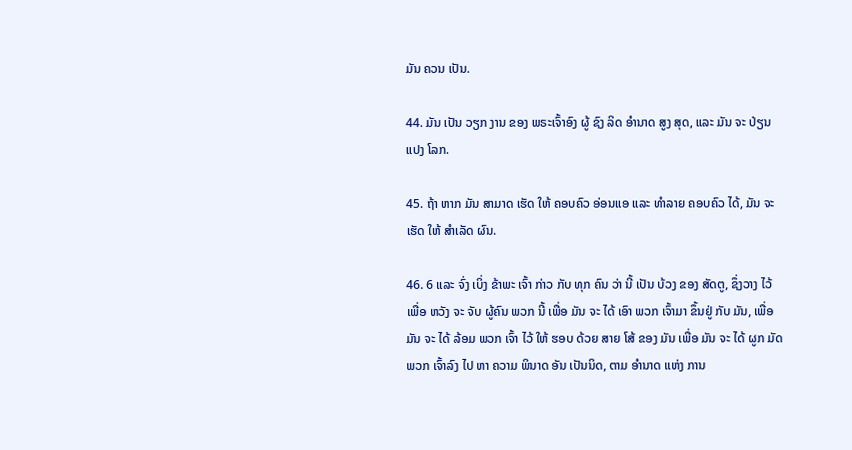ມັນ ຄວນ ເປັນ.

44. ມັນ ເປັນ ວຽກ ງານ ຂອງ ພຣະເຈົ້າອົງ ຜູ້ ຊົງ ລິດ ອໍານາດ ສູງ ສຸດ, ແລະ ມັນ ຈະ ປ່ຽນ ແປງ ໂລກ.

45. ຖ້າ ຫາກ ມັນ ສາມາດ ເຮັດ ໃຫ້ ຄອບຄົວ ອ່ອນແອ ແລະ ທໍາລາຍ ຄອບຄົວ ໄດ້, ມັນ ຈະ ເຮັດ ໃຫ້ ສໍາເລັດ ຜົນ.

46. 6 ແລະ ຈົ່ງ ເບິ່ງ ຂ້າພະ ເຈົ້າ ກ່າວ ກັບ ທຸກ ຄົນ ວ່າ ນີ້ ເປັນ ບ້ວງ ຂອງ ສັດຕູ, ຊຶ່ງວາງ ໄວ້ ເພື່ອ ຫວັງ ຈະ ຈັບ ຜູ້ຄົນ ພວກ ນີ້ ເພື່ອ ມັນ ຈະ ໄດ້ ເອົາ ພວກ ເຈົ້າມາ ຂຶ້ນຢູ່ ກັບ ມັນ, ເພື່ອ ມັນ ຈະ ໄດ້ ລ້ອມ ພວກ ເຈົ້າ ໄວ້ ໃຫ້ ຮອບ ດ້ວຍ ສາຍ ໂສ້ ຂອງ ມັນ ເພື່ອ ມັນ ຈະ ໄດ້ ຜູກ ມັດ ພວກ ເຈົ້າລົງ ໄປ ຫາ ຄວາມ ພິນາດ ອັນ ເປັນນິດ, ຕາມ ອໍານາດ ແຫ່ງ ການ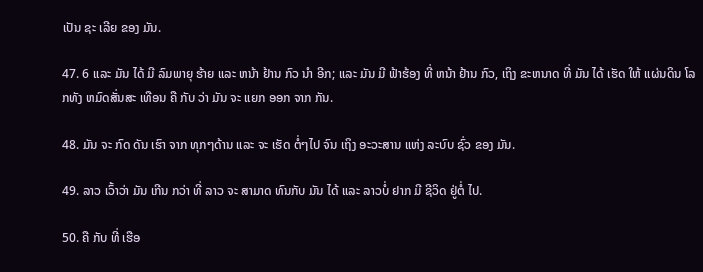ເປັນ ຊະ ເລີຍ ຂອງ ມັນ.

47. 6 ແລະ ມັນ ໄດ້ ມີ ລົມພາຍຸ ຮ້າຍ ແລະ ຫນ້າ ຢ້ານ ກົວ ນໍາ ອີກ; ແລະ ມັນ ມີ ຟ້າຮ້ອງ ທີ່ ຫນ້າ ຢ້ານ ກົວ, ເຖິງ ຂະຫນາດ ທີ່ ມັນ ໄດ້ ເຮັດ ໃຫ້ ແຜ່ນດິນ ໂລກທັງ ຫມົດສັ່ນສະ ເທືອນ ຄື ກັບ ວ່າ ມັນ ຈະ ແຍກ ອອກ ຈາກ ກັນ.

48. ມັນ ຈະ ກົດ ດັນ ເຮົາ ຈາກ ທຸກໆດ້ານ ແລະ ຈະ ເຮັດ ຕໍ່ໆໄປ ຈົນ ເຖິງ ອະວະສານ ແຫ່ງ ລະບົບ ຊົ່ວ ຂອງ ມັນ.

49. ລາວ ເວົ້າວ່າ ມັນ ເກີນ ກວ່າ ທີ່ ລາວ ຈະ ສາມາດ ທົນກັບ ມັນ ໄດ້ ແລະ ລາວບໍ່ ຢາກ ມີ ຊີວິດ ຢູ່ຕໍ່ ໄປ.

50. ຄື ກັບ ທີ່ ເຮືອ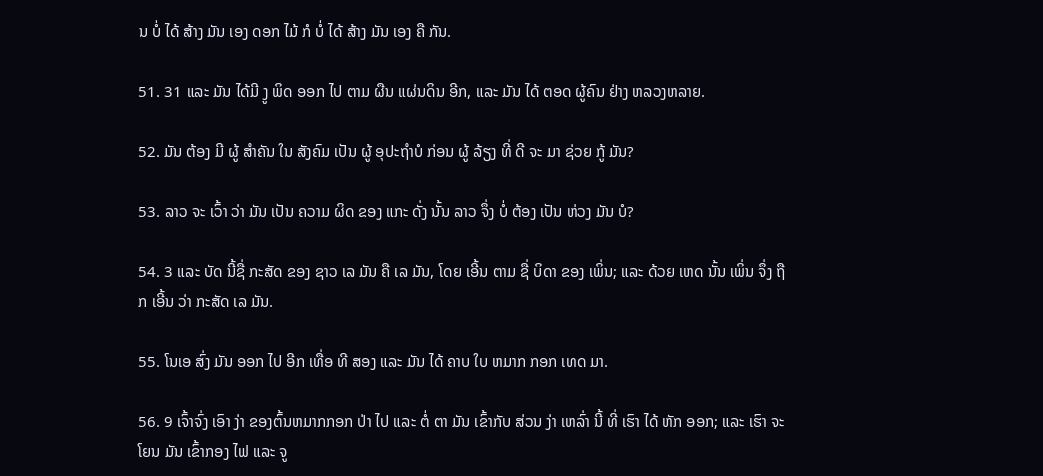ນ ບໍ່ ໄດ້ ສ້າງ ມັນ ເອງ ດອກ ໄມ້ ກໍ ບໍ່ ໄດ້ ສ້າງ ມັນ ເອງ ຄື ກັນ.

51. 31 ແລະ ມັນ ໄດ້ມີ ງູ ພິດ ອອກ ໄປ ຕາມ ຜືນ ແຜ່ນດິນ ອີກ, ແລະ ມັນ ໄດ້ ຕອດ ຜູ້ຄົນ ຢ່າງ ຫລວງຫລາຍ.

52. ມັນ ຕ້ອງ ມີ ຜູ້ ສໍາຄັນ ໃນ ສັງຄົມ ເປັນ ຜູ້ ອຸປະຖໍາບໍ ກ່ອນ ຜູ້ ລ້ຽງ ທີ່ ດີ ຈະ ມາ ຊ່ວຍ ກູ້ ມັນ?

53. ລາວ ຈະ ເວົ້າ ວ່າ ມັນ ເປັນ ຄວາມ ຜິດ ຂອງ ແກະ ດັ່ງ ນັ້ນ ລາວ ຈຶ່ງ ບໍ່ ຕ້ອງ ເປັນ ຫ່ວງ ມັນ ບໍ?

54. 3 ແລະ ບັດ ນີ້ຊື່ ກະສັດ ຂອງ ຊາວ ເລ ມັນ ຄື ເລ ມັນ, ໂດຍ ເອີ້ນ ຕາມ ຊື່ ບິດາ ຂອງ ເພິ່ນ; ແລະ ດ້ວຍ ເຫດ ນັ້ນ ເພິ່ນ ຈຶ່ງ ຖືກ ເອີ້ນ ວ່າ ກະສັດ ເລ ມັນ.

55. ໂນເອ ສົ່ງ ມັນ ອອກ ໄປ ອີກ ເທື່ອ ທີ ສອງ ແລະ ມັນ ໄດ້ ຄາບ ໃບ ຫມາກ ກອກ ເທດ ມາ.

56. 9 ເຈົ້າຈົ່ງ ເອົາ ງ່າ ຂອງຕົ້ນຫມາກກອກ ປ່າ ໄປ ແລະ ຕໍ່ ຕາ ມັນ ເຂົ້າກັບ ສ່ວນ ງ່າ ເຫລົ່າ ນີ້ ທີ່ ເຮົາ ໄດ້ ຫັກ ອອກ; ແລະ ເຮົາ ຈະ ໂຍນ ມັນ ເຂົ້າກອງ ໄຟ ແລະ ຈູ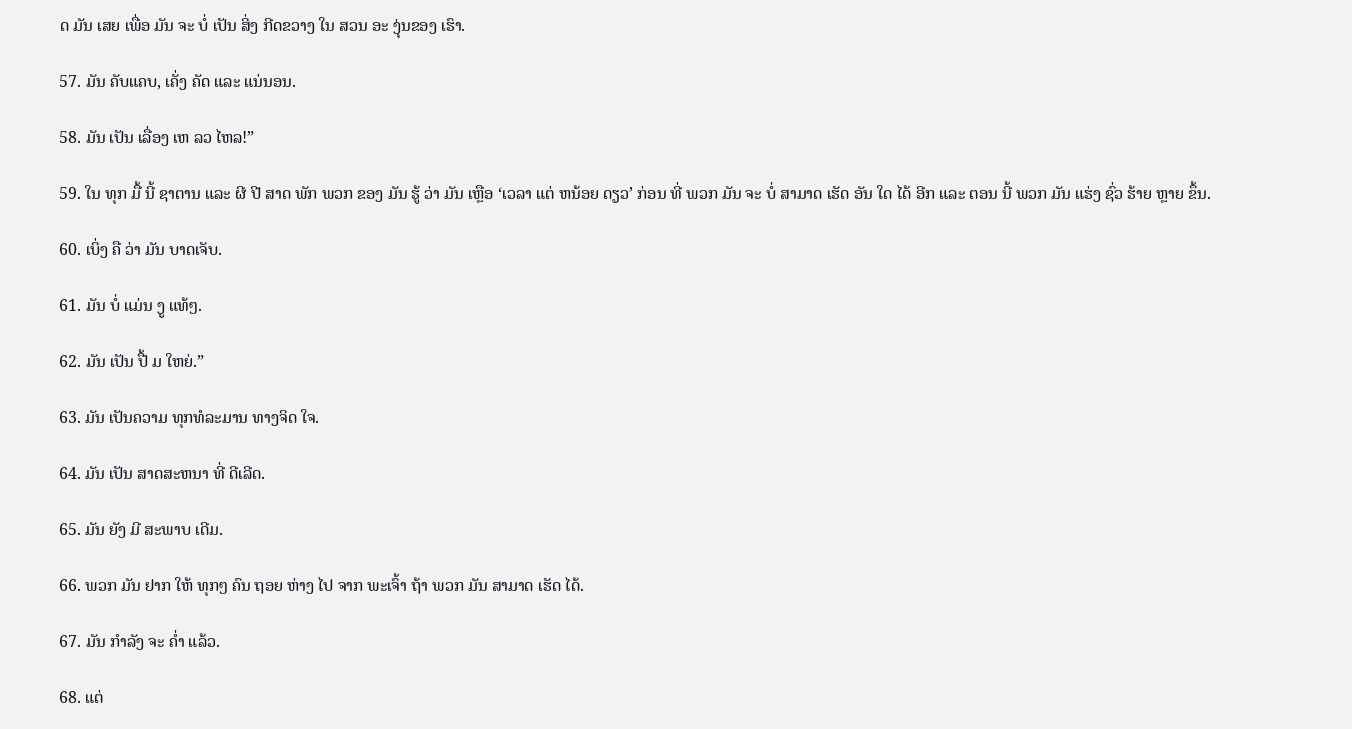ດ ມັນ ເສຍ ເພື່ອ ມັນ ຈະ ບໍ່ ເປັນ ສິ່ງ ກີດຂວາງ ໃນ ສວນ ອະ ງຸ່ນຂອງ ເຮົາ.

57. ມັນ ຄັບແຄບ, ເຄັ່ງ ຄັດ ແລະ ແນ່ນອນ.

58. ມັນ ເປັນ ເລື່ອງ ເຫ ລວ ໄຫລ!”

59. ໃນ ທຸກ ມື້ ນີ້ ຊາຕານ ແລະ ຜີ ປີ ສາດ ພັກ ພວກ ຂອງ ມັນ ຮູ້ ວ່າ ມັນ ເຫຼືອ ‘ເວລາ ແຕ່ ຫນ້ອຍ ດຽວ’ ກ່ອນ ທີ່ ພວກ ມັນ ຈະ ບໍ່ ສາມາດ ເຮັດ ອັນ ໃດ ໄດ້ ອີກ ແລະ ຕອນ ນີ້ ພວກ ມັນ ແຮ່ງ ຊົ່ວ ຮ້າຍ ຫຼາຍ ຂຶ້ນ.

60. ເບິ່ງ ຄື ວ່າ ມັນ ບາດເຈັບ.

61. ມັນ ບໍ່ ແມ່ນ ງູ ແທ້ໆ.

62. ມັນ ເປັນ ປື້ ມ ໃຫຍ່.”

63. ມັນ ເປັນຄວາມ ທຸກທໍລະມານ ທາງຈິດ ໃຈ.

64. ມັນ ເປັນ ສາດສະຫນາ ທີ່ ດີເລີດ.

65. ມັນ ຍັງ ມີ ສະພາບ ເດີມ.

66. ພວກ ມັນ ຢາກ ໃຫ້ ທຸກໆ ຄົນ ຖອຍ ຫ່າງ ໄປ ຈາກ ພະເຈົ້າ ຖ້າ ພວກ ມັນ ສາມາດ ເຮັດ ໄດ້.

67. ມັນ ກໍາລັງ ຈະ ຄ່ຳ ແລ້ວ.

68. ແຕ່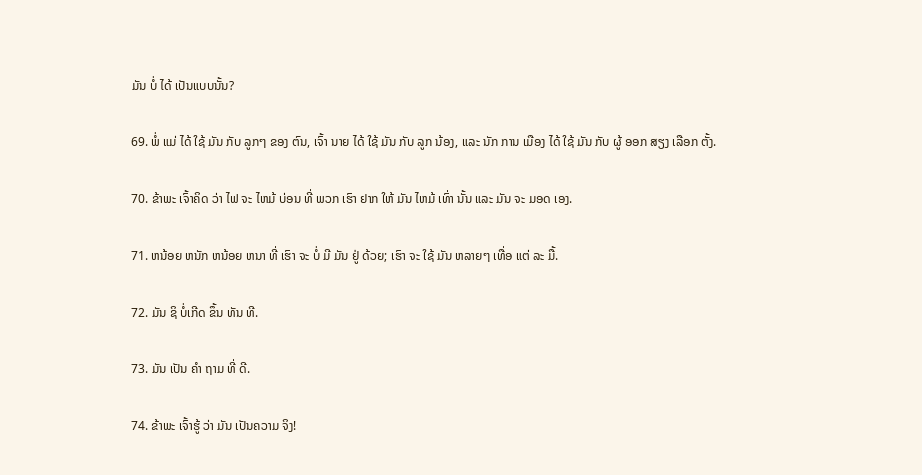ມັນ ບໍ່ ໄດ້ ເປັນແບບນັ້ນ?

69. ພໍ່ ແມ່ ໄດ້ ໃຊ້ ມັນ ກັບ ລູກໆ ຂອງ ຕົນ, ເຈົ້າ ນາຍ ໄດ້ ໃຊ້ ມັນ ກັບ ລູກ ນ້ອງ, ແລະ ນັກ ການ ເມືອງ ໄດ້ ໃຊ້ ມັນ ກັບ ຜູ້ ອອກ ສຽງ ເລືອກ ຕັ້ງ.

70. ຂ້າພະ ເຈົ້າຄິດ ວ່າ ໄຟ ຈະ ໄຫມ້ ບ່ອນ ທີ່ ພວກ ເຮົາ ຢາກ ໃຫ້ ມັນ ໄຫມ້ ເທົ່າ ນັ້ນ ແລະ ມັນ ຈະ ມອດ ເອງ.

71. ຫນ້ອຍ ຫນັກ ຫນ້ອຍ ຫນາ ທີ່ ເຮົາ ຈະ ບໍ່ ມີ ມັນ ຢູ່ ດ້ວຍ; ເຮົາ ຈະ ໃຊ້ ມັນ ຫລາຍໆ ເທື່ອ ແຕ່ ລະ ມື້.

72. ມັນ ຊິ ບໍ່ເກີດ ຂຶ້ນ ທັນ ທີ.

73. ມັນ ເປັນ ຄໍາ ຖາມ ທີ່ ດີ.

74. ຂ້າພະ ເຈົ້າຮູ້ ວ່າ ມັນ ເປັນຄວາມ ຈິງ!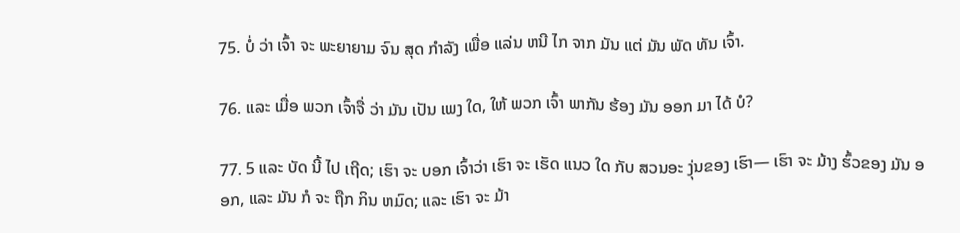75. ບໍ່ ວ່າ ເຈົ້າ ຈະ ພະຍາຍາມ ຈົນ ສຸດ ກໍາລັງ ເພື່ອ ແລ່ນ ຫນີ ໄກ ຈາກ ມັນ ແຕ່ ມັນ ພັດ ທັນ ເຈົ້າ.

76. ແລະ ເມື່ອ ພວກ ເຈົ້າຈື່ ວ່າ ມັນ ເປັນ ເພງ ໃດ, ໃຫ້ ພວກ ເຈົ້າ ພາກັນ ຮ້ອງ ມັນ ອອກ ມາ ໄດ້ ບໍ?

77. 5 ແລະ ບັດ ນີ້ ໄປ ເຖີດ; ເຮົາ ຈະ ບອກ ເຈົ້າວ່າ ເຮົາ ຈະ ເຮັດ ແນວ ໃດ ກັບ ສວນອະ ງຸ່ນຂອງ ເຮົາ— ເຮົາ ຈະ ມ້າງ ຮົ້ວຂອງ ມັນ ອອກ, ແລະ ມັນ ກໍ ຈະ ຖືກ ກິນ ຫມົດ; ແລະ ເຮົາ ຈະ ມ້າ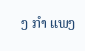ງ ກໍາ ແພງ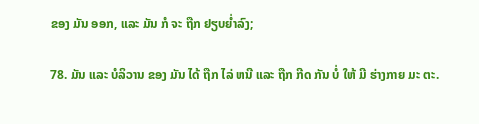ຂອງ ມັນ ອອກ, ແລະ ມັນ ກໍ ຈະ ຖືກ ຢຽບຍ່ຳລົງ;

78. ມັນ ແລະ ບໍລິວານ ຂອງ ມັນ ໄດ້ ຖືກ ໄລ່ ຫນີ ແລະ ຖືກ ກີດ ກັນ ບໍ່ ໃຫ້ ມີ ຮ່າງກາຍ ມະ ຕະ.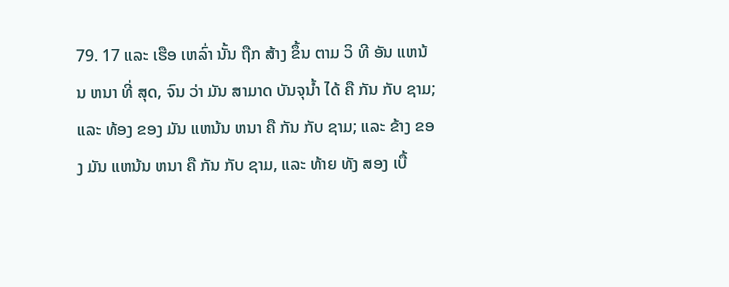79. 17 ແລະ ເຮືອ ເຫລົ່າ ນັ້ນ ຖືກ ສ້າງ ຂຶ້ນ ຕາມ ວິ ທີ ອັນ ແຫນ້ນ ຫນາ ທີ່ ສຸດ, ຈົນ ວ່າ ມັນ ສາມາດ ບັນຈຸນ້ຳ ໄດ້ ຄື ກັນ ກັບ ຊາມ; ແລະ ທ້ອງ ຂອງ ມັນ ແຫນ້ນ ຫນາ ຄື ກັນ ກັບ ຊາມ; ແລະ ຂ້າງ ຂອງ ມັນ ແຫນ້ນ ຫນາ ຄື ກັນ ກັບ ຊາມ, ແລະ ທ້າຍ ທັງ ສອງ ເບື້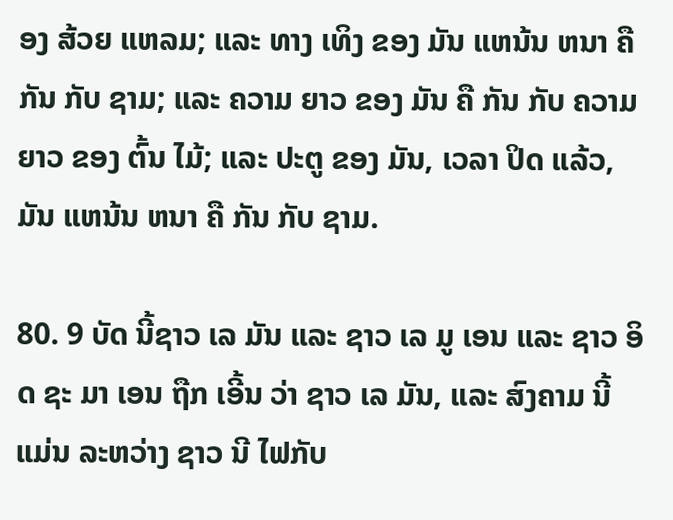ອງ ສ້ວຍ ແຫລມ; ແລະ ທາງ ເທິງ ຂອງ ມັນ ແຫນ້ນ ຫນາ ຄື ກັນ ກັບ ຊາມ; ແລະ ຄວາມ ຍາວ ຂອງ ມັນ ຄື ກັນ ກັບ ຄວາມ ຍາວ ຂອງ ຕົ້ນ ໄມ້; ແລະ ປະຕູ ຂອງ ມັນ, ເວລາ ປິດ ແລ້ວ, ມັນ ແຫນ້ນ ຫນາ ຄື ກັນ ກັບ ຊາມ.

80. 9 ບັດ ນີ້ຊາວ ເລ ມັນ ແລະ ຊາວ ເລ ມູ ເອນ ແລະ ຊາວ ອິດ ຊະ ມາ ເອນ ຖືກ ເອີ້ນ ວ່າ ຊາວ ເລ ມັນ, ແລະ ສົງຄາມ ນີ້ ແມ່ນ ລະຫວ່າງ ຊາວ ນີ ໄຟກັບ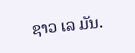ຊາວ ເລ ມັນ.